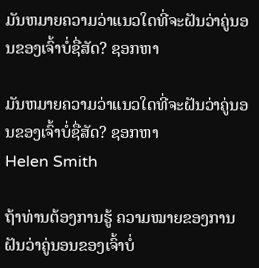ມັນຫມາຍຄວາມວ່າແນວໃດທີ່ຈະຝັນວ່າຄູ່ນອນຂອງເຈົ້າບໍ່ຊື່ສັດ? ຊອກຫາ

ມັນຫມາຍຄວາມວ່າແນວໃດທີ່ຈະຝັນວ່າຄູ່ນອນຂອງເຈົ້າບໍ່ຊື່ສັດ? ຊອກຫາ
Helen Smith

ຖ້າທ່ານຕ້ອງການຮູ້ ຄວາມໝາຍຂອງການຝັນວ່າຄູ່ນອນຂອງເຈົ້າບໍ່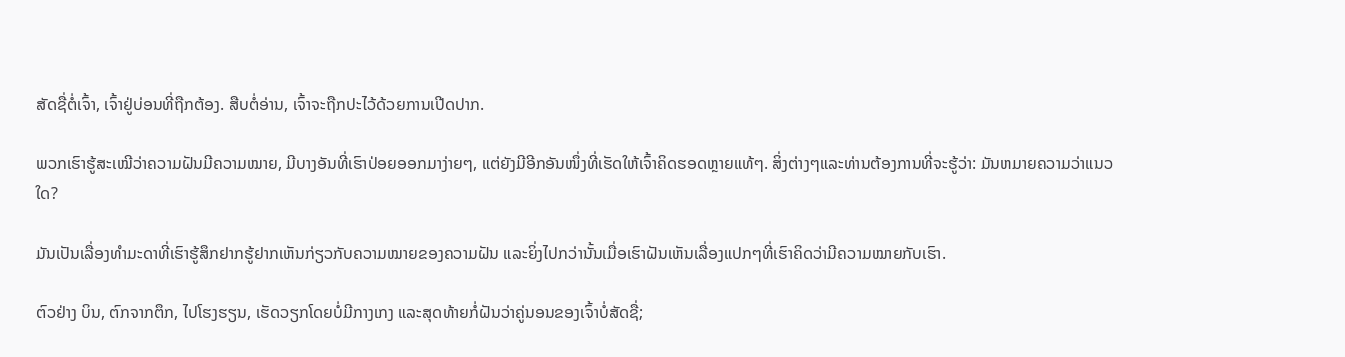ສັດຊື່ຕໍ່ເຈົ້າ, ເຈົ້າຢູ່ບ່ອນທີ່ຖືກຕ້ອງ. ສືບຕໍ່ອ່ານ, ເຈົ້າຈະຖືກປະໄວ້ດ້ວຍການເປີດປາກ.

ພວກເຮົາຮູ້ສະເໝີວ່າຄວາມຝັນມີຄວາມໝາຍ, ມີບາງອັນທີ່ເຮົາປ່ອຍອອກມາງ່າຍໆ, ແຕ່ຍັງມີອີກອັນໜຶ່ງທີ່ເຮັດໃຫ້ເຈົ້າຄິດຮອດຫຼາຍແທ້ໆ. ສິ່ງຕ່າງໆແລະທ່ານຕ້ອງການທີ່ຈະຮູ້ວ່າ: ມັນຫມາຍຄວາມວ່າແນວໃດ?

ມັນເປັນເລື່ອງທຳມະດາທີ່ເຮົາຮູ້ສຶກຢາກຮູ້ຢາກເຫັນກ່ຽວກັບຄວາມໝາຍຂອງຄວາມຝັນ ແລະຍິ່ງໄປກວ່ານັ້ນເມື່ອເຮົາຝັນເຫັນເລື່ອງແປກໆທີ່ເຮົາຄິດວ່າມີຄວາມໝາຍກັບເຮົາ.

ຕົວຢ່າງ ບິນ, ຕົກຈາກຕຶກ, ໄປໂຮງຮຽນ, ເຮັດວຽກໂດຍບໍ່ມີກາງເກງ ແລະສຸດທ້າຍກໍ່ຝັນວ່າຄູ່ນອນຂອງເຈົ້າບໍ່ສັດຊື່;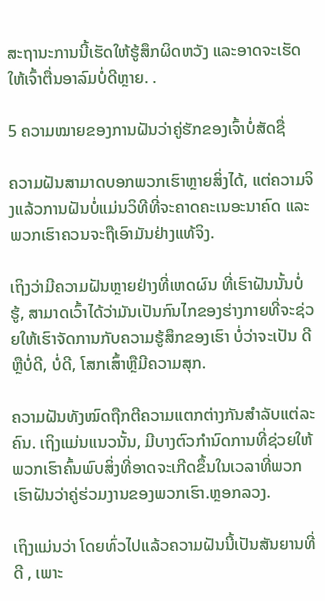ສະຖານະການນີ້ເຮັດໃຫ້ຮູ້ສຶກຜິດຫວັງ ແລະອາດຈະເຮັດໃຫ້ເຈົ້າຕື່ນອາລົມບໍ່ດີຫຼາຍ. .

5 ຄວາມໝາຍຂອງການຝັນວ່າຄູ່ຮັກຂອງເຈົ້າບໍ່ສັດຊື່

ຄວາມຝັນສາມາດບອກພວກເຮົາຫຼາຍສິ່ງໄດ້, ແຕ່ຄວາມຈິງແລ້ວການຝັນບໍ່ແມ່ນວິທີທີ່ຈະຄາດຄະເນອະນາຄົດ ແລະພວກເຮົາຄວນຈະຖືເອົາມັນຢ່າງແທ້ຈິງ.

ເຖິງວ່າມີຄວາມຝັນຫຼາຍຢ່າງທີ່ເຫດຜົນ ທີ່ເຮົາຝັນນັ້ນບໍ່ຮູ້, ສາມາດເວົ້າໄດ້ວ່າມັນເປັນກົນໄກຂອງຮ່າງກາຍທີ່ຈະຊ່ວຍໃຫ້ເຮົາຈັດການກັບຄວາມຮູ້ສຶກຂອງເຮົາ ບໍ່ວ່າຈະເປັນ ດີຫຼືບໍ່ດີ, ບໍ່ດີ, ໂສກເສົ້າຫຼືມີຄວາມສຸກ.

ຄວາມຝັນທັງໝົດຖືກຕີຄວາມແຕກຕ່າງກັນສຳລັບແຕ່ລະຄົນ. ເຖິງແມ່ນແນວນັ້ນ, ມີບາງຕົວກໍານົດການທີ່ຊ່ວຍໃຫ້ພວກເຮົາຄົ້ນພົບສິ່ງທີ່ອາດຈະເກີດຂຶ້ນໃນເວລາທີ່ພວກເຮົາຝັນວ່າຄູ່ຮ່ວມງານຂອງພວກເຮົາ.ຫຼອກລວງ.

ເຖິງແມ່ນວ່າ ໂດຍທົ່ວໄປແລ້ວຄວາມຝັນນີ້ເປັນສັນຍານທີ່ດີ , ເພາະ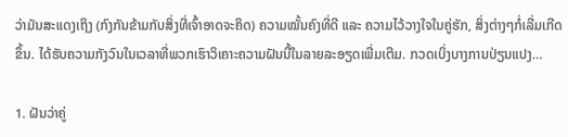ວ່າມັນສະແດງເຖິງ (ກົງກັນຂ້າມກັບສິ່ງທີ່ເຈົ້າອາດຈະຄິດ) ຄວາມໝັ້ນຄົງທີ່ດີ ແລະ ຄວາມໄວ້ວາງໃຈໃນຄູ່ຮັກ, ສິ່ງຕ່າງໆກໍ່ເລີ່ມເກີດຂຶ້ນ. ໄດ້ຮັບຄວາມກັງວົນໃນເວລາທີ່ພວກເຮົາວິເຄາະຄວາມຝັນນີ້ໃນລາຍລະອຽດເພີ່ມເຕີມ. ກວດເບິ່ງບາງການປ່ຽນແປງ…

1. ຝັນວ່າຄູ່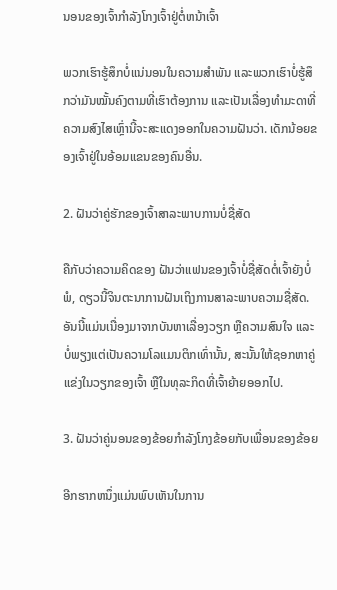ນອນຂອງເຈົ້າກໍາລັງໂກງເຈົ້າຢູ່ຕໍ່ຫນ້າເຈົ້າ

ພວກເຮົາຮູ້ສຶກບໍ່ແນ່ນອນໃນຄວາມສຳພັນ ແລະພວກເຮົາບໍ່ຮູ້ສຶກວ່າມັນໝັ້ນຄົງຕາມທີ່ເຮົາຕ້ອງການ ແລະເປັນເລື່ອງທຳມະດາທີ່ຄວາມສົງໄສເຫຼົ່ານີ້ຈະສະແດງອອກໃນຄວາມຝັນວ່າ. ເດັກນ້ອຍຂອງເຈົ້າຢູ່ໃນອ້ອມແຂນຂອງຄົນອື່ນ.

2. ຝັນວ່າຄູ່ຮັກຂອງເຈົ້າສາລະພາບການບໍ່ຊື່ສັດ

ຄືກັບວ່າຄວາມຄິດຂອງ ຝັນວ່າແຟນຂອງເຈົ້າບໍ່ຊື່ສັດຕໍ່ເຈົ້າຍັງບໍ່ພໍ, ດຽວນີ້ຈິນຕະນາການຝັນເຖິງການສາລະພາບຄວາມຊື່ສັດ. ອັນນີ້ແມ່ນເນື່ອງມາຈາກບັນຫາເລື່ອງວຽກ ຫຼືຄວາມສົນໃຈ ແລະບໍ່ພຽງແຕ່ເປັນຄວາມໂລແມນຕິກເທົ່ານັ້ນ, ສະນັ້ນໃຫ້ຊອກຫາຄູ່ແຂ່ງໃນວຽກຂອງເຈົ້າ ຫຼືໃນທຸລະກິດທີ່ເຈົ້າຍ້າຍອອກໄປ.

3. ຝັນວ່າຄູ່ນອນຂອງຂ້ອຍກໍາລັງໂກງຂ້ອຍກັບເພື່ອນຂອງຂ້ອຍ

ອີກຮາກຫນຶ່ງແມ່ນພົບເຫັນໃນການ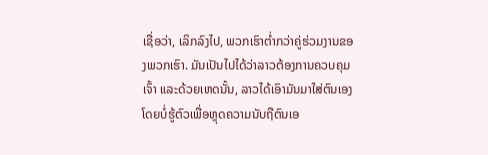ເຊື່ອວ່າ, ເລິກລົງໄປ, ພວກເຮົາຕ່ຳກວ່າຄູ່ຮ່ວມງານຂອງພວກເຮົາ. ມັນເປັນໄປໄດ້ວ່າລາວຕ້ອງການຄວບຄຸມເຈົ້າ ແລະດ້ວຍເຫດນັ້ນ, ລາວໄດ້ເອົາມັນມາໃສ່ຕົນເອງໂດຍບໍ່ຮູ້ຕົວເພື່ອຫຼຸດຄວາມນັບຖືຕົນເອ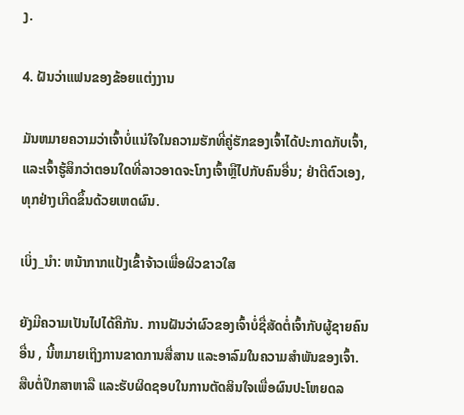ງ.

4. ຝັນວ່າແຟນຂອງຂ້ອຍແຕ່ງງານ

ມັນຫມາຍຄວາມວ່າເຈົ້າບໍ່ແນ່ໃຈໃນຄວາມຮັກທີ່ຄູ່ຮັກຂອງເຈົ້າໄດ້ປະກາດກັບເຈົ້າ, ແລະເຈົ້າຮູ້ສຶກວ່າຕອນໃດທີ່ລາວອາດຈະໂກງເຈົ້າຫຼືໄປກັບຄົນອື່ນ; ຢ່າຕີຕົວເອງ, ທຸກຢ່າງເກີດຂຶ້ນດ້ວຍເຫດຜົນ.

ເບິ່ງ_ນຳ: ຫນ້າກາກແປ້ງເຂົ້າຈ້າວເພື່ອຜິວຂາວໃສ

ຍັງມີຄວາມເປັນໄປໄດ້ຄືກັນ. ການຝັນວ່າຜົວຂອງເຈົ້າບໍ່ຊື່ສັດຕໍ່ເຈົ້າກັບຜູ້ຊາຍຄົນອື່ນ , ນີ້ຫມາຍເຖິງການຂາດການສື່ສານ ແລະອາລົມໃນຄວາມສຳພັນຂອງເຈົ້າ. ສືບຕໍ່ປຶກສາຫາລື ແລະຮັບຜິດຊອບໃນການຕັດສິນໃຈເພື່ອຜົນປະໂຫຍດລ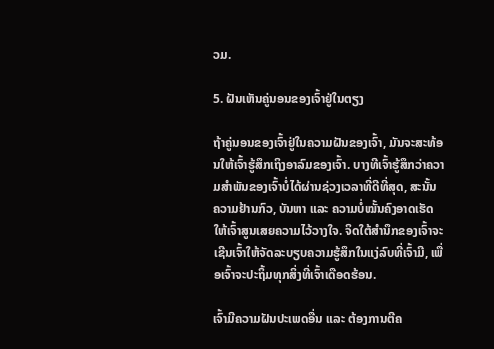ວມ.

5. ຝັນເຫັນຄູ່ນອນຂອງເຈົ້າຢູ່ໃນຕຽງ

ຖ້າຄູ່ນອນຂອງເຈົ້າຢູ່ໃນຄວາມຝັນຂອງເຈົ້າ, ມັນຈະສະທ້ອນໃຫ້ເຈົ້າຮູ້ສຶກເຖິງອາລົມຂອງເຈົ້າ. ບາງທີເຈົ້າຮູ້ສຶກວ່າຄວາມສຳພັນຂອງເຈົ້າບໍ່ໄດ້ຜ່ານຊ່ວງເວລາທີ່ດີທີ່ສຸດ, ສະນັ້ນ ຄວາມຢ້ານກົວ, ບັນຫາ ແລະ ຄວາມບໍ່ໝັ້ນຄົງອາດເຮັດໃຫ້ເຈົ້າສູນເສຍຄວາມໄວ້ວາງໃຈ. ຈິດໃຕ້ສຳນຶກຂອງເຈົ້າຈະເຊີນເຈົ້າໃຫ້ຈັດລະບຽບຄວາມຮູ້ສຶກໃນແງ່ລົບທີ່ເຈົ້າມີ, ເພື່ອເຈົ້າຈະປະຖິ້ມທຸກສິ່ງທີ່ເຈົ້າເດືອດຮ້ອນ.

ເຈົ້າມີຄວາມຝັນປະເພດອື່ນ ແລະ ຕ້ອງການຕີຄ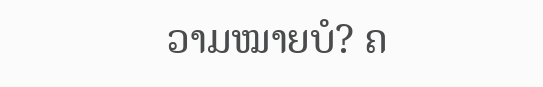ວາມໝາຍບໍ? ຄ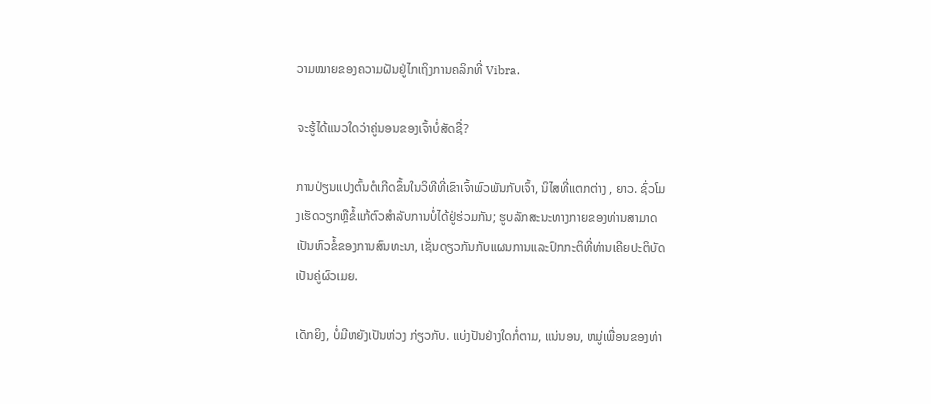ວາມໝາຍຂອງຄວາມຝັນຢູ່ໄກເຖິງການຄລິກທີ່ Vibra.

ຈະຮູ້ໄດ້ແນວໃດວ່າຄູ່ນອນຂອງເຈົ້າບໍ່ສັດຊື່?

ການປ່ຽນແປງຕົ້ນຕໍເກີດຂຶ້ນໃນວິທີທີ່ເຂົາເຈົ້າພົວພັນກັບເຈົ້າ, ນິໄສທີ່ແຕກຕ່າງ , ຍາວ. ຊົ່ວໂມງເຮັດວຽກຫຼືຂໍ້ແກ້ຕົວສໍາລັບການບໍ່ໄດ້ຢູ່ຮ່ວມກັນ; ຮູບລັກສະນະທາງກາຍຂອງທ່ານສາມາດເປັນຫົວຂໍ້ຂອງການສົນທະນາ, ເຊັ່ນດຽວກັນກັບແຜນການແລະປົກກະຕິທີ່ທ່ານເຄີຍປະຕິບັດເປັນຄູ່ຜົວເມຍ.

ເດັກຍິງ, ບໍ່ມີຫຍັງເປັນຫ່ວງ ກ່ຽວກັບ. ແບ່ງປັນຢ່າງໃດກໍ່ຕາມ, ແນ່ນອນ, ຫມູ່ເພື່ອນຂອງທ່າ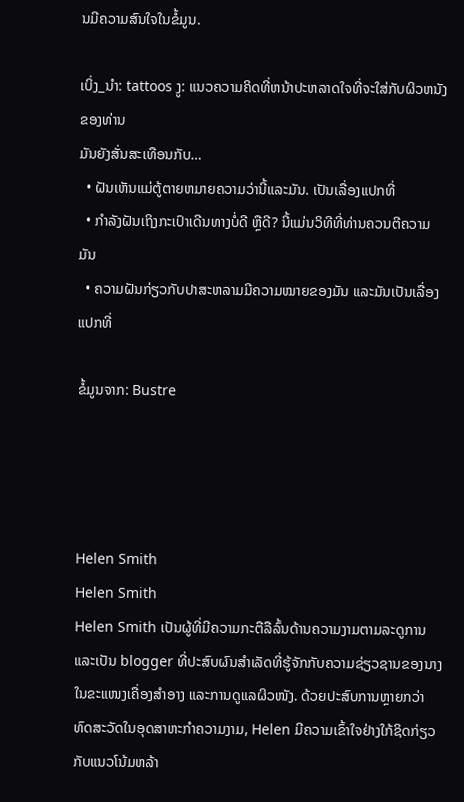ນມີຄວາມສົນໃຈໃນຂໍ້ມູນ.

ເບິ່ງ_ນຳ: tattoos ງູ: ແນວຄວາມຄິດທີ່ຫນ້າປະຫລາດໃຈທີ່ຈະໃສ່ກັບຜິວຫນັງຂອງທ່ານ
ມັນຍັງສັ່ນສະເທືອນກັບ…
  • ຝັນເຫັນແມ່ຕູ້ຕາຍຫມາຍຄວາມວ່ານີ້ແລະມັນ. ເປັນເລື່ອງແປກທີ່
  • ກຳລັງຝັນເຖິງກະເປົາເດີນທາງບໍ່ດີ ຫຼືດີ? ນີ້ແມ່ນວິທີທີ່ທ່ານຄວນຕີຄວາມມັນ
  • ຄວາມຝັນກ່ຽວກັບປາສະຫລາມມີຄວາມໝາຍຂອງມັນ ແລະມັນເປັນເລື່ອງແປກທີ່

ຂໍ້ມູນຈາກ: Bustre




Helen Smith
Helen Smith
Helen Smith ເປັນຜູ້ທີ່ມີຄວາມກະຕືລືລົ້ນດ້ານຄວາມງາມຕາມລະດູການ ແລະເປັນ blogger ທີ່ປະສົບຜົນສຳເລັດທີ່ຮູ້ຈັກກັບຄວາມຊ່ຽວຊານຂອງນາງໃນຂະແໜງເຄື່ອງສໍາອາງ ແລະການດູແລຜິວໜັງ. ດ້ວຍປະສົບການຫຼາຍກວ່າທົດສະວັດໃນອຸດສາຫະກໍາຄວາມງາມ, Helen ມີຄວາມເຂົ້າໃຈຢ່າງໃກ້ຊິດກ່ຽວກັບແນວໂນ້ມຫລ້າ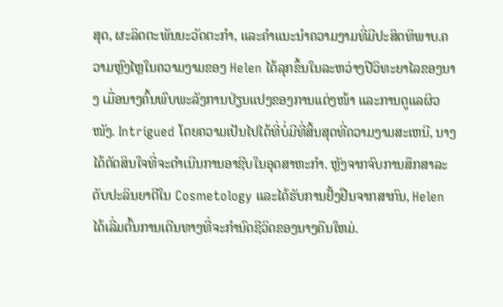ສຸດ, ຜະລິດຕະພັນນະວັດຕະກໍາ, ແລະຄໍາແນະນໍາຄວາມງາມທີ່ມີປະສິດທິພາບ.ຄວາມຫຼົງໄຫຼໃນຄວາມງາມຂອງ Helen ໄດ້ລຸກຂຶ້ນໃນລະຫວ່າງປີວິທະຍາໄລຂອງນາງ ເມື່ອນາງຄົ້ນພົບພະລັງການປ່ຽນແປງຂອງການແຕ່ງໜ້າ ແລະການດູແລຜິວໜັງ. Intrigued ໂດຍຄວາມເປັນໄປໄດ້ທີ່ບໍ່ມີທີ່ສິ້ນສຸດທີ່ຄວາມງາມສະເຫນີ, ນາງໄດ້ຕັດສິນໃຈທີ່ຈະດໍາເນີນການອາຊີບໃນອຸດສາຫະກໍາ. ຫຼັງຈາກຈົບການສຶກສາລະດັບປະລິນຍາຕີໃນ Cosmetology ແລະໄດ້ຮັບການຢັ້ງຢືນຈາກສາກົນ, Helen ໄດ້ເລີ່ມຕົ້ນການເດີນທາງທີ່ຈະກໍານົດຊີວິດຂອງນາງຄືນໃຫມ່.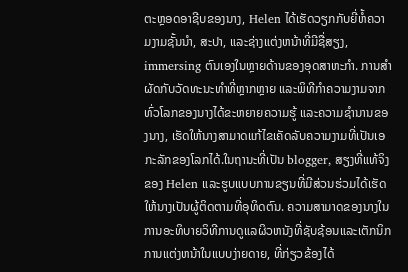ຕະຫຼອດອາຊີບຂອງນາງ, Helen ໄດ້ເຮັດວຽກກັບຍີ່ຫໍ້ຄວາມງາມຊັ້ນນໍາ, ສະປາ, ແລະຊ່າງແຕ່ງຫນ້າທີ່ມີຊື່ສຽງ, immersing ຕົນເອງໃນຫຼາຍດ້ານຂອງອຸດສາຫະກໍາ. ການສໍາຜັດກັບວັດທະນະທໍາທີ່ຫຼາກຫຼາຍ ແລະພິທີກໍາຄວາມງາມຈາກທົ່ວໂລກຂອງນາງໄດ້ຂະຫຍາຍຄວາມຮູ້ ແລະຄວາມຊໍານານຂອງນາງ, ເຮັດໃຫ້ນາງສາມາດແກ້ໄຂເຄັດລັບຄວາມງາມທີ່ເປັນເອກະລັກຂອງໂລກໄດ້.ໃນຖານະທີ່ເປັນ blogger, ສຽງທີ່ແທ້ຈິງຂອງ Helen ແລະຮູບແບບການຂຽນທີ່ມີສ່ວນຮ່ວມໄດ້ເຮັດໃຫ້ນາງເປັນຜູ້ຕິດຕາມທີ່ອຸທິດຕົນ. ຄວາມສາມາດຂອງນາງໃນການອະທິບາຍວິທີການດູແລຜິວຫນັງທີ່ຊັບຊ້ອນແລະເຕັກນິກການແຕ່ງຫນ້າໃນແບບງ່າຍດາຍ, ທີ່ກ່ຽວຂ້ອງໄດ້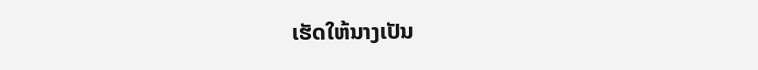ເຮັດໃຫ້ນາງເປັນ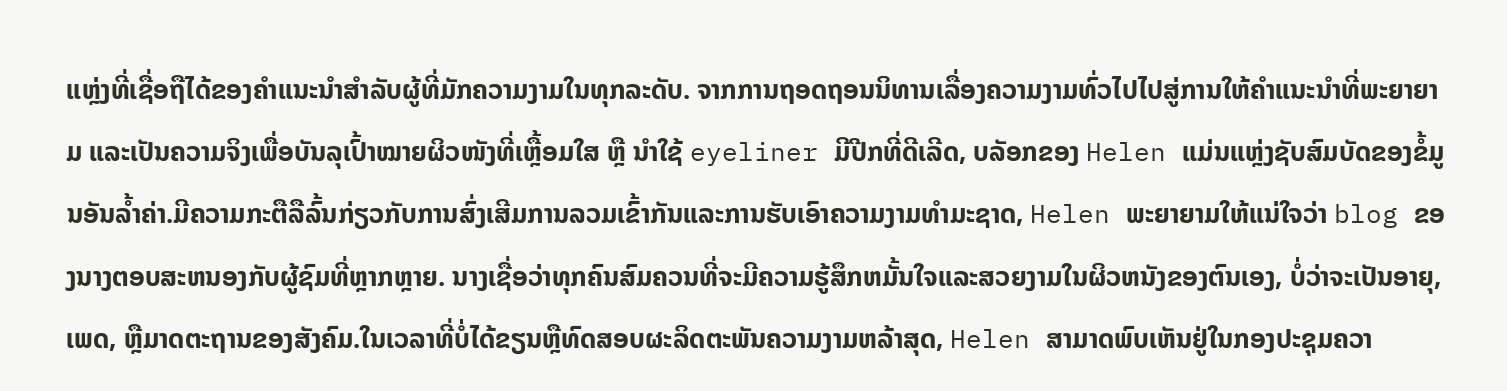ແຫຼ່ງທີ່ເຊື່ອຖືໄດ້ຂອງຄໍາແນະນໍາສໍາລັບຜູ້ທີ່ມັກຄວາມງາມໃນທຸກລະດັບ. ຈາກການຖອດຖອນນິທານເລື່ອງຄວາມງາມທົ່ວໄປໄປສູ່ການໃຫ້ຄຳແນະນຳທີ່ພະຍາຍາມ ແລະເປັນຄວາມຈິງເພື່ອບັນລຸເປົ້າໝາຍຜິວໜັງທີ່ເຫຼື້ອມໃສ ຫຼື ນຳໃຊ້ eyeliner ມີປີກທີ່ດີເລີດ, ບລັອກຂອງ Helen ແມ່ນແຫຼ່ງຊັບສົມບັດຂອງຂໍ້ມູນອັນລ້ຳຄ່າ.ມີຄວາມກະຕືລືລົ້ນກ່ຽວກັບການສົ່ງເສີມການລວມເຂົ້າກັນແລະການຮັບເອົາຄວາມງາມທໍາມະຊາດ, Helen ພະຍາຍາມໃຫ້ແນ່ໃຈວ່າ blog ຂອງນາງຕອບສະຫນອງກັບຜູ້ຊົມທີ່ຫຼາກຫຼາຍ. ນາງເຊື່ອວ່າທຸກຄົນສົມຄວນທີ່ຈະມີຄວາມຮູ້ສຶກຫມັ້ນໃຈແລະສວຍງາມໃນຜິວຫນັງຂອງຕົນເອງ, ບໍ່ວ່າຈະເປັນອາຍຸ, ເພດ, ຫຼືມາດຕະຖານຂອງສັງຄົມ.ໃນເວລາທີ່ບໍ່ໄດ້ຂຽນຫຼືທົດສອບຜະລິດຕະພັນຄວາມງາມຫລ້າສຸດ, Helen ສາມາດພົບເຫັນຢູ່ໃນກອງປະຊຸມຄວາ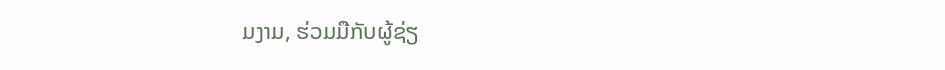ມງາມ, ຮ່ວມມືກັບຜູ້ຊ່ຽ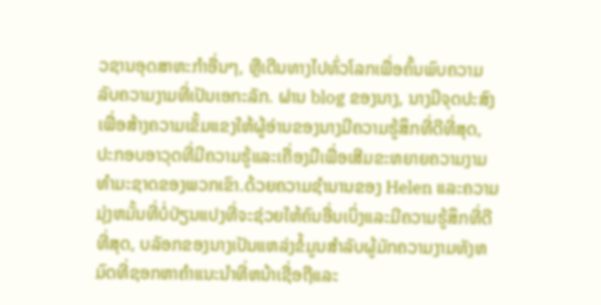ວຊານອຸດສາຫະກໍາອື່ນໆ, ຫຼືເດີນທາງໄປທົ່ວໂລກເພື່ອຄົ້ນພົບຄວາມລັບຄວາມງາມທີ່ເປັນເອກະລັກ. ຜ່ານ blog ຂອງນາງ, ນາງມີຈຸດປະສົງເພື່ອສ້າງຄວາມເຂັ້ມແຂງໃຫ້ຜູ້ອ່ານຂອງນາງມີຄວາມຮູ້ສຶກທີ່ດີທີ່ສຸດ, ປະກອບອາວຸດທີ່ມີຄວາມຮູ້ແລະເຄື່ອງມືເພື່ອເສີມຂະຫຍາຍຄວາມງາມທໍາມະຊາດຂອງພວກເຂົາ.ດ້ວຍຄວາມຊໍານານຂອງ Helen ແລະຄວາມມຸ່ງຫມັ້ນທີ່ບໍ່ປ່ຽນແປງທີ່ຈະຊ່ວຍໃຫ້ຄົນອື່ນເບິ່ງແລະມີຄວາມຮູ້ສຶກທີ່ດີທີ່ສຸດ, ບລັອກຂອງນາງເປັນແຫລ່ງຂໍ້ມູນສໍາລັບຜູ້ມັກຄວາມງາມທັງຫມົດທີ່ຊອກຫາຄໍາແນະນໍາທີ່ຫນ້າເຊື່ອຖືແລະ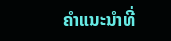ຄໍາແນະນໍາທີ່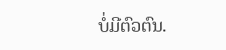ບໍ່ມີຕົວຕົນ.